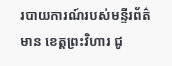របាយការណ៍របស់មន្ទីរព័ត៌មាន ខេត្តព្រះវិហារ ជូ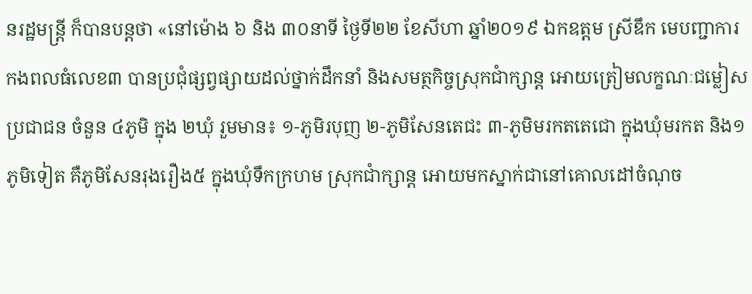នរដ្ឋមន្ត្រី ក៏បានបន្តថា «នៅម៉ោង ៦ និង ៣០នាទី ថ្ងៃទី២២ ខែសីហា ឆ្នាំ២០១៩ ឯកឧត្តម ស្រីឌឹក មេបញ្ជាការកងពលធំលេខ៣ បានប្រជុំផ្សព្វផ្សាយដល់ថ្នាក់ដឹកនាំ និងសមត្ថកិច្ចស្រុកជាំក្សាន្ត អោយត្រៀមលក្ខណៈជម្លៀសប្រជាជន ចំនួន ៤ភូមិ ក្នុង ២ឃុំ រួមមាន៖ ១-ភូមិរបុញ ២-ភូមិសែនតេជះ ៣-ភូមិមរកតតេជោ ក្នុងឃុំមរកត និង១ភូមិទៀត គឺភូមិសែនរុងរឿង៥ ក្នុងឃុំទឹកក្រហម ស្រុកជាំក្សាន្ត អោយមកស្នាក់ជានៅគោលដៅចំណុច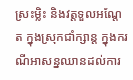ស្រះម្លិះ និងវត្តទួលអណ្តែត ក្នុងស្រុកជាំក្សាន្ត ក្នុងករណីអាសន្នឈានដល់ការ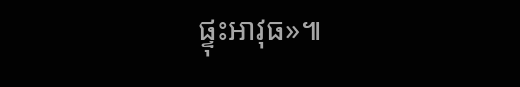ផ្ទុះអាវុធ»៕